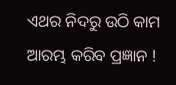ଏଥର ନିଦରୁ ଉଠି କାମ ଆରମ୍ଭ କରିବ ପ୍ରଜ୍ଞାନ !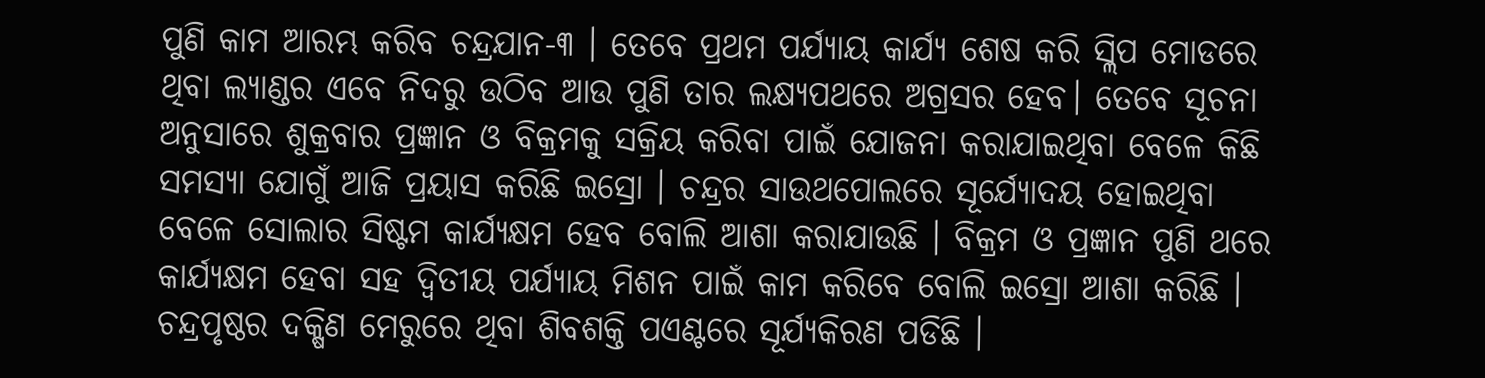ପୁଣି କାମ ଆରମ୍ଭ କରିବ ଚନ୍ଦ୍ରଯାନ-୩ । ତେବେ ପ୍ରଥମ ପର୍ଯ୍ୟାୟ କାର୍ଯ୍ୟ ଶେଷ କରି ସ୍ଲିପ ମୋଡରେ ଥିବା ଲ୍ୟାଣ୍ଡର ଏବେ ନିଦରୁ ଉଠିବ ଆଉ ପୁଣି ତାର ଲକ୍ଷ୍ୟପଥରେ ଅଗ୍ରସର ହେବ। ତେବେ ସୂଚନା ଅନୁସାରେ ଶୁକ୍ରବାର ପ୍ରଜ୍ଞାନ ଓ ବିକ୍ରମକୁ ସକ୍ରିୟ କରିବା ପାଇଁ ଯୋଜନା କରାଯାଇଥିବା ବେଳେ କିଛି ସମସ୍ୟା ଯୋଗୁଁ ଆଜି ପ୍ରୟାସ କରିଛି ଇସ୍ରୋ । ଚନ୍ଦ୍ରର ସାଉଥପୋଲରେ ସୂର୍ଯ୍ୟୋଦୟ ହୋଇଥିବା ବେଳେ ସୋଲାର ସିଷ୍ଟମ କାର୍ଯ୍ୟକ୍ଷମ ହେବ ବୋଲି ଆଶା କରାଯାଉଛି । ବିକ୍ରମ ଓ ପ୍ରଜ୍ଞାନ ପୁଣି ଥରେ କାର୍ଯ୍ୟକ୍ଷମ ହେବା ସହ ଦ୍ବିତୀୟ ପର୍ଯ୍ୟାୟ ମିଶନ ପାଇଁ କାମ କରିବେ ବୋଲି ଇସ୍ରୋ ଆଶା କରିଛି ।
ଚନ୍ଦ୍ରପୃଷ୍ଠର ଦକ୍ଷିଣ ମେରୁରେ ଥିବା ଶିବଶକ୍ତି ପଏଣ୍ଟରେ ସୂର୍ଯ୍ୟକିରଣ ପଡିଛି ।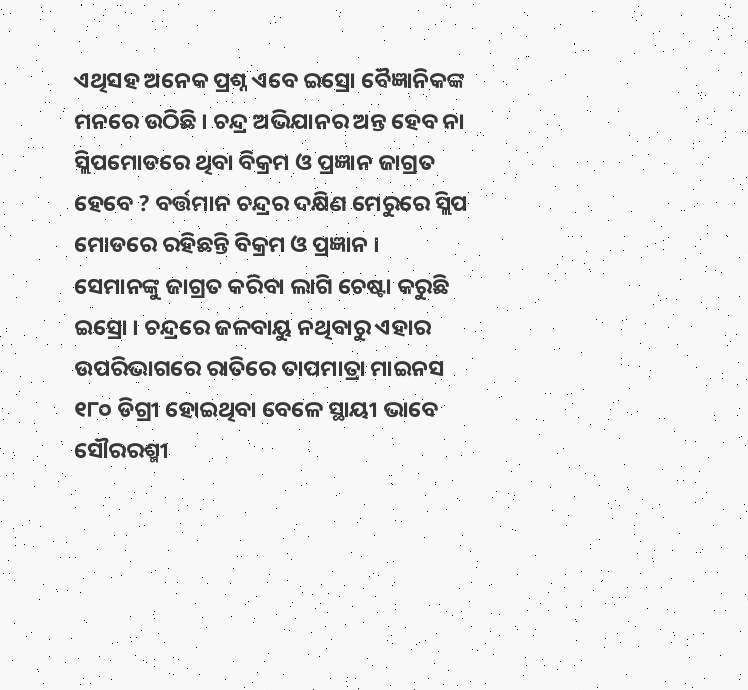ଏଥିସହ ଅନେକ ପ୍ରଶ୍ନ ଏବେ ଇସ୍ରୋ ବୈଜ୍ଞାନିକଙ୍କ ମନରେ ଉଠିଛି । ଚନ୍ଦ୍ର ଅଭିଯାନର ଅନ୍ତ ହେବ ନା ସ୍ଲିପମୋଡରେ ଥିବା ବିକ୍ରମ ଓ ପ୍ରଜ୍ଞାନ ଜାଗ୍ରତ ହେବେ ? ବର୍ତ୍ତମାନ ଚନ୍ଦ୍ରର ଦକ୍ଷିଣ ମେରୁରେ ସ୍ଲିପ ମୋଡରେ ରହିଛନ୍ତି ବିକ୍ରମ ଓ ପ୍ରଜ୍ଞାନ । ସେମାନଙ୍କୁ ଜାଗ୍ରତ କରିବା ଲାଗି ଚେଷ୍ଟା କରୁଛି ଇସ୍ରୋ । ଚନ୍ଦ୍ରରେ ଜଳବାୟୁ ନଥିବାରୁ ଏହାର ଉପରିଭାଗରେ ରାତିରେ ତାପମାତ୍ରା ମାଇନସ ୧୮୦ ଡିଗ୍ରୀ ହୋଇଥିବା ବେଳେ ସ୍ଥାୟୀ ଭାବେ ସୌରରଶ୍ମୀ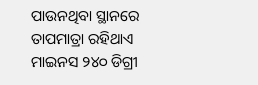ପାଉନଥିବା ସ୍ଥାନରେ ତାପମାତ୍ରା ରହିଥାଏ ମାଇନସ ୨୪୦ ଡିଗ୍ରୀ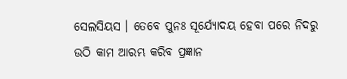ସେଲସିୟସ । ତେବେ ପୁନଃ ସୂର୍ଯ୍ୟୋଦୟ ହେବା ପରେ ନିଦରୁ ଉଠି କାମ ଆରମ୍ଭ କରିବ ପ୍ରଜ୍ଞାନ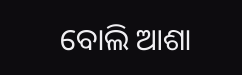ବୋଲି ଆଶା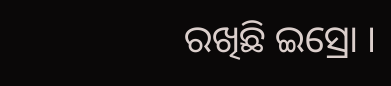ରଖିଛି ଇସ୍ରୋ ।